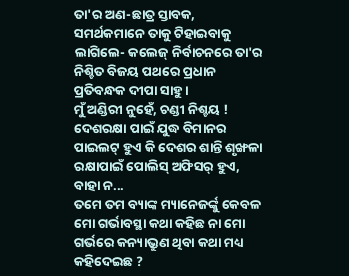ତା'ର ଅଣ-ଛାତ୍ର ସ୍ତାବକ, ସମର୍ଥକମାନେ ତାକୁ ଟିହାଇବାକୁ ଲାଗିଲେ- କଲେଜ୍ ନିର୍ବାଚନରେ ତା'ର ନିଶ୍ଚିତ ବିଜୟ ପଥରେ ପ୍ରଧାନ ପ୍ରତିବନ୍ଧକ ଦୀପା ସାହୁ ।
ମୁଁ ଅଣ୍ଡିରୀ ନୁହେଁ, ଚଣ୍ଡୀ ନିଶ୍ଚୟ ! ଦେଶରକ୍ଷା ପାଇଁ ଯୁଦ୍ଧ ବିମାନର ପାଇଲଟ୍ ହୁଏ କି ଦେଶର ଶାନ୍ତି ଶୃଙ୍ଖଳା ରକ୍ଷାପାଇଁ ପୋଲିସ୍ ଅଫିସର୍ ହୁଏ, ବାହା ନ...
ତମେ ତମ ବ୍ୟାଙ୍କ ମ୍ୟାନେଜର୍ଙ୍କୁ କେବଳ ମୋ ଗର୍ଭାବସ୍ଥା କଥା କହିଛ ନା ମୋ ଗର୍ଭରେ କନ୍ୟାଭ୍ରୁଣ ଥିବା କଥା ମଧ୍ୟ କହିଦେଇଛ ?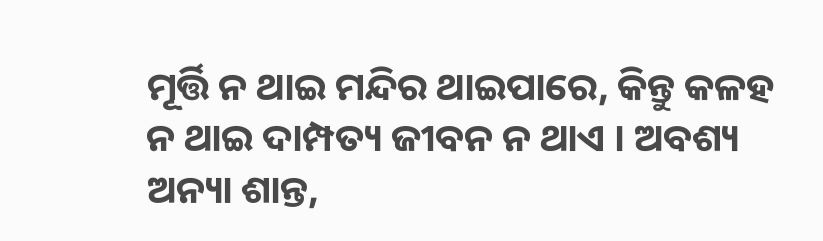ମୂର୍ତ୍ତି ନ ଥାଇ ମନ୍ଦିର ଥାଇପାରେ, କିନ୍ତୁ କଳହ ନ ଥାଇ ଦାମ୍ପତ୍ୟ ଜୀବନ ନ ଥାଏ । ଅବଶ୍ୟ ଅନ୍ୟା ଶାନ୍ତ,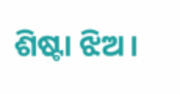ଶିଷ୍ଟା ଝିଅ ।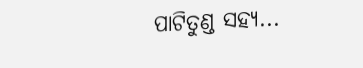ପାଟିତୁଣ୍ଡ ସହ୍ୟ...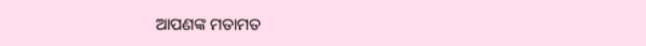ଆପଣଙ୍କ ମତାମତ